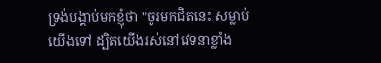ទ្រង់បង្គាប់មកខ្ញុំថា "ចូរមកជិតនេះ សម្លាប់យើងទៅ ដ្បិតយើងរស់នៅវេទនាខ្លាំង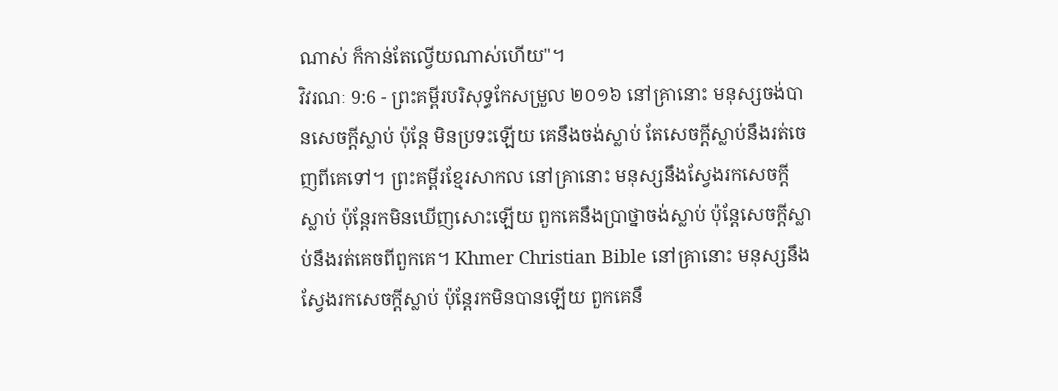ណាស់ ក៏កាន់តែល្វើយណាស់ហើយ"។
វិវរណៈ 9:6 - ព្រះគម្ពីរបរិសុទ្ធកែសម្រួល ២០១៦ នៅគ្រានោះ មនុស្សចង់បានសេចក្ដីស្លាប់ ប៉ុន្តែ មិនប្រទះឡើយ គេនឹងចង់ស្លាប់ តែសេចក្ដីស្លាប់នឹងរត់ចេញពីគេទៅ។ ព្រះគម្ពីរខ្មែរសាកល នៅគ្រានោះ មនុស្សនឹងស្វែងរកសេចក្ដីស្លាប់ ប៉ុន្តែរកមិនឃើញសោះឡើយ ពួកគេនឹងប្រាថ្នាចង់ស្លាប់ ប៉ុន្តែសេចក្ដីស្លាប់នឹងរត់គេចពីពួកគេ។ Khmer Christian Bible នៅគ្រានោះ មនុស្សនឹងស្វែងរកសេចក្ដីស្លាប់ ប៉ុន្ដែរកមិនបានឡើយ ពួកគេនឹ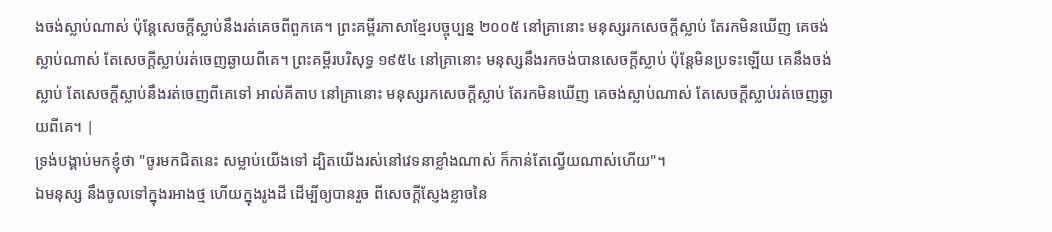ងចង់ស្លាប់ណាស់ ប៉ុន្ដែសេចក្ដីស្លាប់នឹងរត់គេចពីពួកគេ។ ព្រះគម្ពីរភាសាខ្មែរបច្ចុប្បន្ន ២០០៥ នៅគ្រានោះ មនុស្សរកសេចក្ដីស្លាប់ តែរកមិនឃើញ គេចង់ស្លាប់ណាស់ តែសេចក្ដីស្លាប់រត់ចេញឆ្ងាយពីគេ។ ព្រះគម្ពីរបរិសុទ្ធ ១៩៥៤ នៅគ្រានោះ មនុស្សនឹងរកចង់បានសេចក្ដីស្លាប់ ប៉ុន្តែមិនប្រទះឡើយ គេនឹងចង់ស្លាប់ តែសេចក្ដីស្លាប់នឹងរត់ចេញពីគេទៅ អាល់គីតាប នៅគ្រានោះ មនុស្សរកសេចក្ដីស្លាប់ តែរកមិនឃើញ គេចង់ស្លាប់ណាស់ តែសេចក្ដីស្លាប់រត់ចេញឆ្ងាយពីគេ។ |
ទ្រង់បង្គាប់មកខ្ញុំថា "ចូរមកជិតនេះ សម្លាប់យើងទៅ ដ្បិតយើងរស់នៅវេទនាខ្លាំងណាស់ ក៏កាន់តែល្វើយណាស់ហើយ"។
ឯមនុស្ស នឹងចូលទៅក្នុងរអាងថ្ម ហើយក្នុងរូងដី ដើម្បីឲ្យបានរួច ពីសេចក្ដីស្ញែងខ្លាចនៃ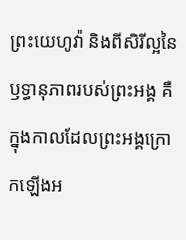ព្រះយេហូវ៉ា និងពីសិរីល្អនៃឫទ្ធានុភាពរបស់ព្រះអង្គ គឺក្នុងកាលដែលព្រះអង្គក្រោកឡើងអ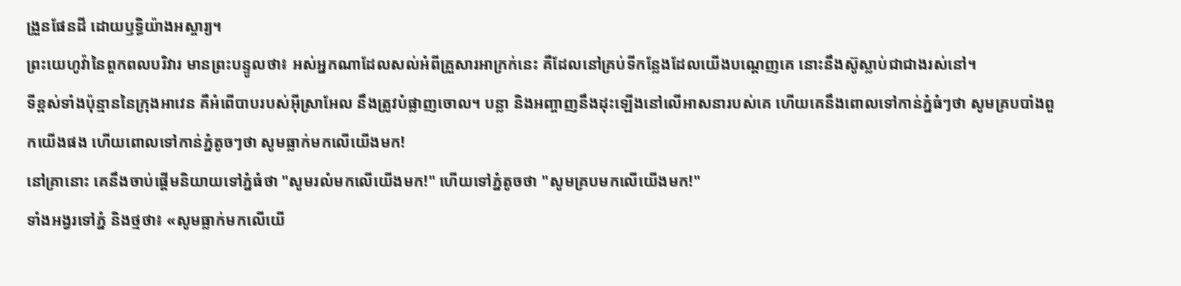ង្រួនផែនដី ដោយឫទ្ធិយ៉ាងអស្ចារ្យ។
ព្រះយេហូវ៉ានៃពួកពលបរិវារ មានព្រះបន្ទូលថា៖ អស់អ្នកណាដែលសល់អំពីគ្រួសារអាក្រក់នេះ គឺដែលនៅគ្រប់ទីកន្លែងដែលយើងបណ្តេញគេ នោះនឹងស៊ូស្លាប់ជាជាងរស់នៅ។
ទីខ្ពស់ទាំងប៉ុន្មាននៃក្រុងអាវេន គឺអំពើបាបរបស់អ៊ីស្រាអែល នឹងត្រូវបំផ្លាញចោល។ បន្លា និងអញ្ចាញនឹងដុះឡើងនៅលើអាសនារបស់គេ ហើយគេនឹងពោលទៅកាន់ភ្នំធំៗថា សូមគ្របបាំងពួកយើងផង ហើយពោលទៅកាន់ភ្នំតូចៗថា សូមធ្លាក់មកលើយើងមក!
នៅគ្រានោះ គេនឹងចាប់ផ្តើមនិយាយទៅភ្នំធំថា "សូមរលំមកលើយើងមក!" ហើយទៅភ្នំតូចថា "សូមគ្របមកលើយើងមក!"
ទាំងអង្វរទៅភ្នំ និងថ្មថា៖ «សូមធ្លាក់មកលើយើ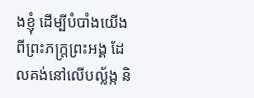ងខ្ញុំ ដើម្បីបំបាំងយើង ពីព្រះភក្ត្រព្រះអង្គ ដែលគង់នៅលើបល្ល័ង្ក និ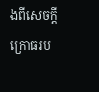ងពីសេចក្ដីក្រោធរប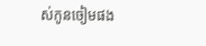ស់កូនចៀមផង